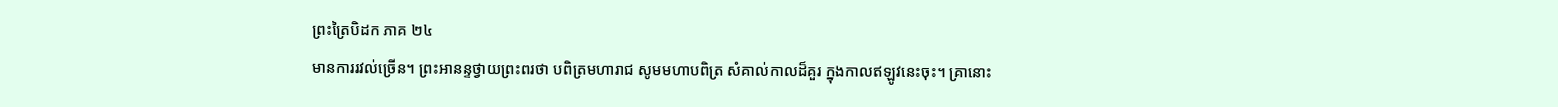ព្រះត្រៃបិដក ភាគ ២៤
មានការរវល់ច្រើន។ ព្រះអានន្ទថ្វាយព្រះពរថា បពិត្រមហារាជ សូមមហាបពិត្រ សំគាល់កាលដ៏គួរ ក្នុងកាលឥឡូវនេះចុះ។ គ្រានោះ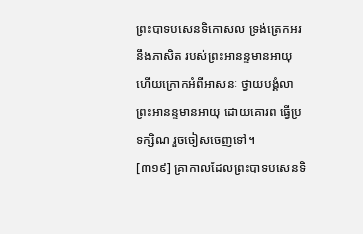ព្រះបាទបសេនទិកោសល ទ្រង់ត្រេកអរ នឹងភាសិត របស់ព្រះអានន្ទមានអាយុ ហើយក្រោកអំពីអាសនៈ ថ្វាយបង្គំលាព្រះអានន្ទមានអាយុ ដោយគោរព ធ្វើប្រទក្សិណ រួចចៀសចេញទៅ។
[៣១៩] គ្រាកាលដែលព្រះបាទបសេនទិ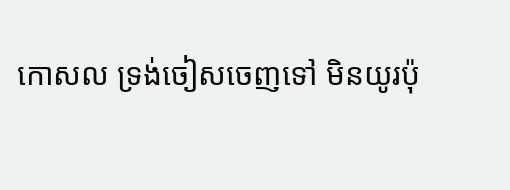កោសល ទ្រង់ចៀសចេញទៅ មិនយូរប៉ុ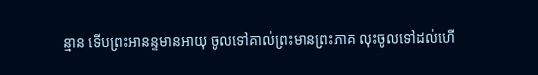ន្មាន ទើបព្រះអានន្ទមានអាយុ ចូលទៅគាល់ព្រះមានព្រះភាគ លុះចូលទៅដល់ហើ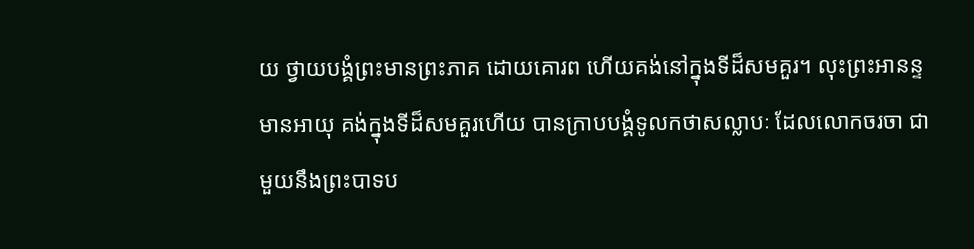យ ថ្វាយបង្គំព្រះមានព្រះភាគ ដោយគោរព ហើយគង់នៅក្នុងទីដ៏សមគួរ។ លុះព្រះអានន្ទមានអាយុ គង់ក្នុងទីដ៏សមគួរហើយ បានក្រាបបង្គំទូលកថាសល្លាបៈ ដែលលោកចរចា ជាមួយនឹងព្រះបាទប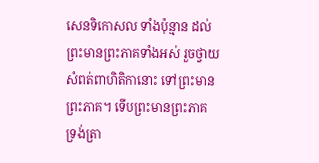សេនទិកោសល ទាំងប៉ុន្មាន ដល់ព្រះមានព្រះភាគទាំងអស់ រួចថ្វាយសំពត់ពាហិតិកានោះ ទៅព្រះមានព្រះភាគ។ ទើបព្រះមានព្រះភាគ ទ្រង់ត្រា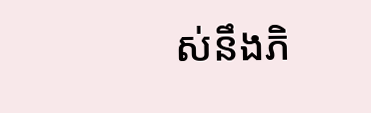ស់នឹងភិ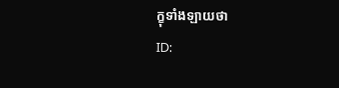ក្ខុទាំងឡាយថា
ID: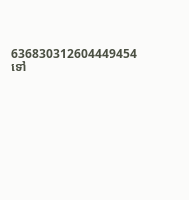636830312604449454
ទៅ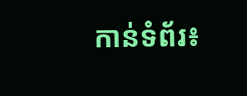កាន់ទំព័រ៖